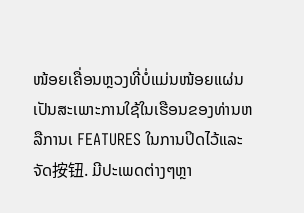ໜ້ອຍເຄື່ອນຫຼວງທີ່ບໍ່ແມ່ນໜ້ອຍແຜ່ນເປັນສະເພາະການໃຊ້ໃນເຮືອນຂອງທ່ານຫລືການເ FEATURES ໃນການປິດໄວ້ແລະຈັດ按钮. ມີປະເພດຕ່າງๆຫຼາ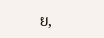ຍ,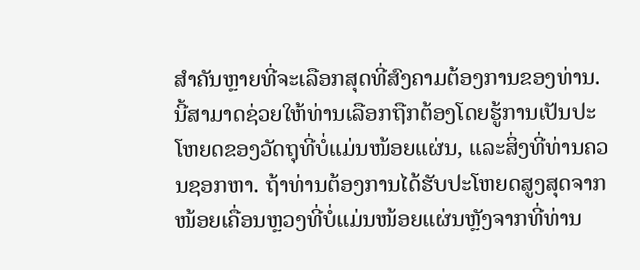ສຳຄັນຫຼາຍທີ່ຈະເລືອກສຸດທີ່ສົງຄາມຕ້ອງການຂອງທ່ານ. ນີ້ສາມາດຊ່ວຍໃຫ້ທ່ານເລືອກຖືກຕ້ອງໂດຍຮູ້ການເປັນປະໂຫຍດຂອງວັດຖຸທີ່ບໍ່ແມ່ນໜ້ອຍແຜ່ນ, ແລະສິ່ງທີ່ທ່ານຄວນຊອກຫາ. ຖ້າທ່ານຕ້ອງການໄດ້ຮັບປະໂຫຍດສູງສຸດຈາກໜ້ອຍເຄື່ອນຫຼວງທີ່ບໍ່ແມ່ນໜ້ອຍແຜ່ນຫຼັງຈາກທີ່ທ່ານ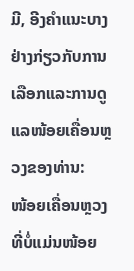ມີ, ອີງຄຳແນະບາງຢ່າງກ່ຽວກັບການເລືອກແລະການດູແລໜ້ອຍເຄື່ອນຫຼວງຂອງທ່ານ:
ໜ້ອຍເຄື່ອນຫຼວງທີ່ບໍ່ແມ່ນໜ້ອຍ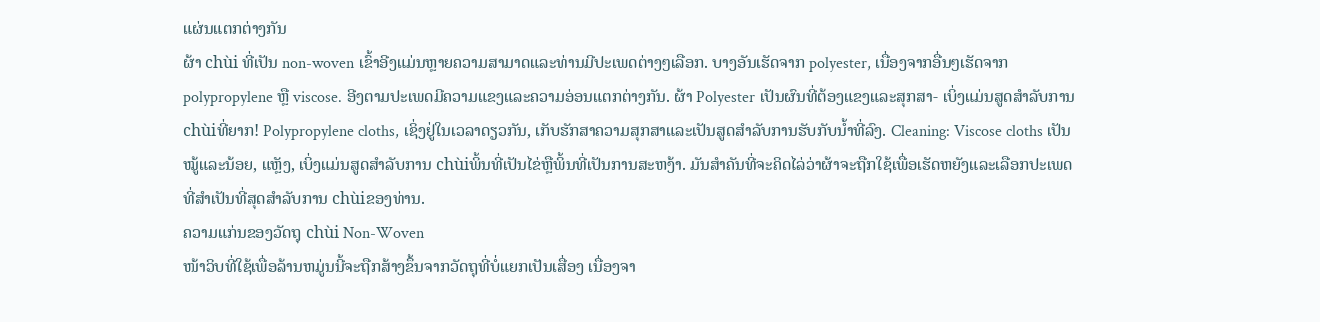ແຜ່ນແຕກຕ່າງກັນ
ຜ້າ chùi ທີ່ເປັນ non-woven ເຂົ້າອີງແມ່ນຫຼາຍຄວາມສາມາດແລະທ່ານມີປະເພດຕ່າງໆເລືອກ. ບາງອັນເຮັດຈາກ polyester, ເນື່ອງຈາກອື່ນໆເຮັດຈາກ polypropylene ຫຼື viscose. ອີງຕາມປະເພດມີຄວາມແຂງແລະຄວາມອ່ອນແຕກຕ່າງກັນ. ຜ້າ Polyester ເປັນຜົນທີ່ຕ້ອງແຂງແລະສຸກສາ- ເບິ່ງແມ່ນສູດສຳລັບການ chùiທີ່ຍາກ! Polypropylene cloths, ເຊິ່ງຢູ່ໃນເວລາດຽວກັນ, ເກັບຮັກສາຄວາມສຸກສາແລະເປັນສູດສຳລັບການຮັບກັບນ້ຳທີ່ລົງ. Cleaning: Viscose cloths ເປັນໝູ້ແລະນ້ອຍ, ແຫຼັງ, ເບິ່ງແມ່ນສູດສຳລັບການ chùiພິ້ນທີ່ເປັນໄຂ່ຫຼືພິ້ນທີ່ເປັນການສະຫງ້າ. ມັນສຳຄັນທີ່ຈະຄິດໄລ່ວ່າຜ້າຈະຖືກໃຊ້ເພື່ອເຮັດຫຍັງແລະເລືອກປະເພດທີ່ສຳເປັນທີ່ສຸດສຳລັບການ chùiຂອງທ່ານ.
ຄວາມແກ່ນຂອງວັດຖຸ chùi Non-Woven
ໜ້າວິບທີ່ໃຊ້ເພື່ອລ້ານຫມູ່ນນີ້ຈະຖືກສ້າງຂຶ້ນຈາກວັດຖຸທີ່ບໍ່ແຍກເປັນເສື່ອງ ເນື່ອງຈາ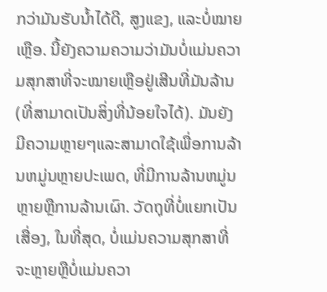ກວ່າມັນຮັບນ້ຳໄດ້ດີ, ສູງແຂງ, ແລະບໍ່ໝາຍເຫຼືອ. ນີ້ຍັງຄວາມຄວາມວ່າມັນບໍ່ແມ່ນຄວາມສຸກສາທີ່ຈະໝາຍເຫຼືອຢູ່ເສີນທີ່ມັນລ້ານ (ທີ່ສາມາດເປັນສິ່ງທີ່ນ້ອຍໃຈໄດ້). ມັນຍັງມີຄວາມຫຼາຍໆແລະສາມາດໃຊ້ເພື່ອການລ້ານຫມູ່ນຫຼາຍປະເພດ, ທີ່ມີການລ້ານຫມູ່ນຫຼາຍຫຼືການລ້ານເຜົາ. ວັດຖຸທີ່ບໍ່ແຍກເປັນເສື່ອງ, ໃນທີ່ສຸດ, ບໍ່ແມ່ນຄວາມສຸກສາທີ່ຈະຫຼາຍຫຼືບໍ່ແມ່ນຄວາ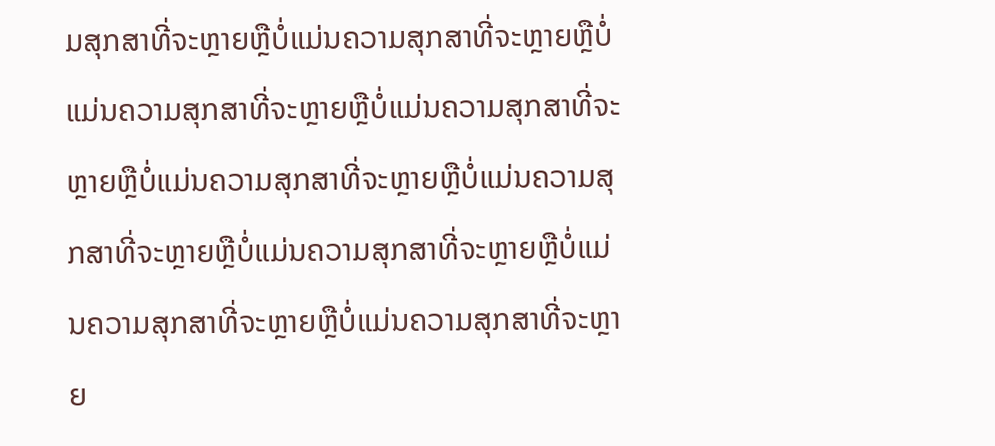ມສຸກສາທີ່ຈະຫຼາຍຫຼືບໍ່ແມ່ນຄວາມສຸກສາທີ່ຈະຫຼາຍຫຼືບໍ່ແມ່ນຄວາມສຸກສາທີ່ຈະຫຼາຍຫຼືບໍ່ແມ່ນຄວາມສຸກສາທີ່ຈະຫຼາຍຫຼືບໍ່ແມ່ນຄວາມສຸກສາທີ່ຈະຫຼາຍຫຼືບໍ່ແມ່ນຄວາມສຸກສາທີ່ຈະຫຼາຍຫຼືບໍ່ແມ່ນຄວາມສຸກສາທີ່ຈະຫຼາຍຫຼືບໍ່ແມ່ນຄວາມສຸກສາທີ່ຈະຫຼາຍຫຼືບໍ່ແມ່ນຄວາມສຸກສາທີ່ຈະຫຼາຍ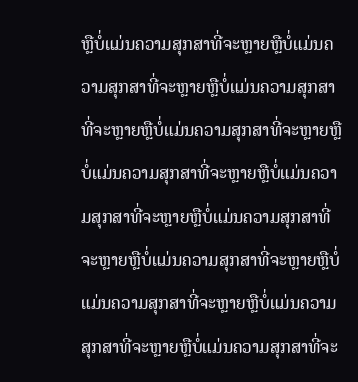ຫຼືບໍ່ແມ່ນຄວາມສຸກສາທີ່ຈະຫຼາຍຫຼືບໍ່ແມ່ນຄວາມສຸກສາທີ່ຈະຫຼາຍຫຼືບໍ່ແມ່ນຄວາມສຸກສາທີ່ຈະຫຼາຍຫຼືບໍ່ແມ່ນຄວາມສຸກສາທີ່ຈະຫຼາຍຫຼືບໍ່ແມ່ນຄວາມສຸກສາທີ່ຈະຫຼາຍຫຼືບໍ່ແມ່ນຄວາມສຸກສາທີ່ຈະຫຼາຍຫຼືບໍ່ແມ່ນຄວາມສຸກສາທີ່ຈະຫຼາຍຫຼືບໍ່ແມ່ນຄວາມສຸກສາທີ່ຈະຫຼາຍຫຼືບໍ່ແມ່ນຄວາມສຸກສາທີ່ຈະຫຼາຍຫຼືບໍ່ແມ່ນຄວາມສຸກສາທີ່ຈະຫຼາຍຫຼືບໍ່ແມ່ນຄວາມສຸກສາທີ່ຈະ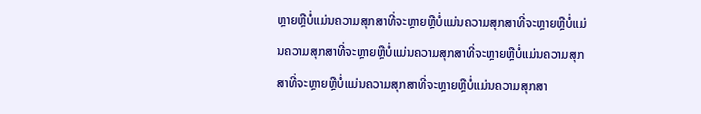ຫຼາຍຫຼືບໍ່ແມ່ນຄວາມສຸກສາທີ່ຈະຫຼາຍຫຼືບໍ່ແມ່ນຄວາມສຸກສາທີ່ຈະຫຼາຍຫຼືບໍ່ແມ່ນຄວາມສຸກສາທີ່ຈະຫຼາຍຫຼືບໍ່ແມ່ນຄວາມສຸກສາທີ່ຈະຫຼາຍຫຼືບໍ່ແມ່ນຄວາມສຸກສາທີ່ຈະຫຼາຍຫຼືບໍ່ແມ່ນຄວາມສຸກສາທີ່ຈະຫຼາຍຫຼືບໍ່ແມ່ນຄວາມສຸກສາ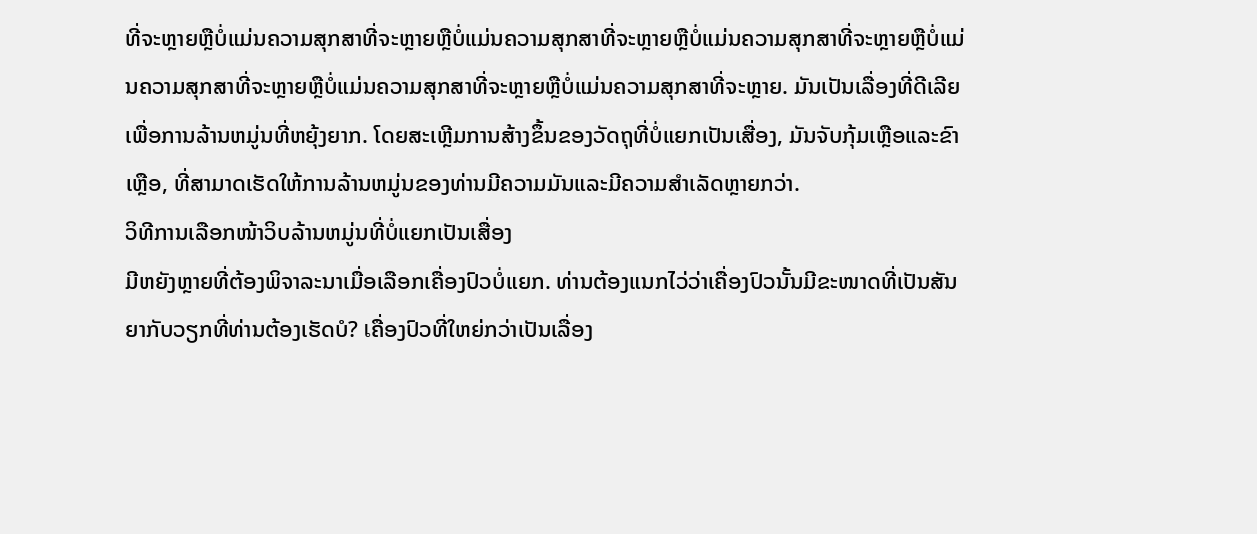ທີ່ຈະຫຼາຍຫຼືບໍ່ແມ່ນຄວາມສຸກສາທີ່ຈະຫຼາຍຫຼືບໍ່ແມ່ນຄວາມສຸກສາທີ່ຈະຫຼາຍຫຼືບໍ່ແມ່ນຄວາມສຸກສາທີ່ຈະຫຼາຍຫຼືບໍ່ແມ່ນຄວາມສຸກສາທີ່ຈະຫຼາຍຫຼືບໍ່ແມ່ນຄວາມສຸກສາທີ່ຈະຫຼາຍຫຼືບໍ່ແມ່ນຄວາມສຸກສາທີ່ຈະຫຼາຍ. ມັນເປັນເລື່ອງທີ່ດີເລີຍເພື່ອການລ້ານຫມູ່ນທີ່ຫຍຸ້ງຍາກ. ໂດຍສະເຫຼີມການສ້າງຂຶ້ນຂອງວັດຖຸທີ່ບໍ່ແຍກເປັນເສື່ອງ, ມັນຈັບກຸ້ມເຫຼືອແລະຂົາເຫຼືອ, ທີ່ສາມາດເຮັດໃຫ້ການລ້ານຫມູ່ນຂອງທ່ານມີຄວາມມັນແລະມີຄວາມສຳເລັດຫຼາຍກວ່າ.
ວິທີການເລືອກໜ້າວິບລ້ານຫມູ່ນທີ່ບໍ່ແຍກເປັນເສື່ອງ
ມີຫຍັງຫຼາຍທີ່ຕ້ອງພິຈາລະນາເມື່ອເລືອກເຄື່ອງປົວບໍ່ແຍກ. ທ່ານຕ້ອງແນກໄວ່ວ່າເຄື່ອງປົວນັ້ນມີຂະໜາດທີ່ເປັນສັນຍາກັບວຽກທີ່ທ່ານຕ້ອງເຮັດບໍ? เຄື່ອງປົວທີ່ໃຫຍ່ກວ່າເປັນເລື່ອງ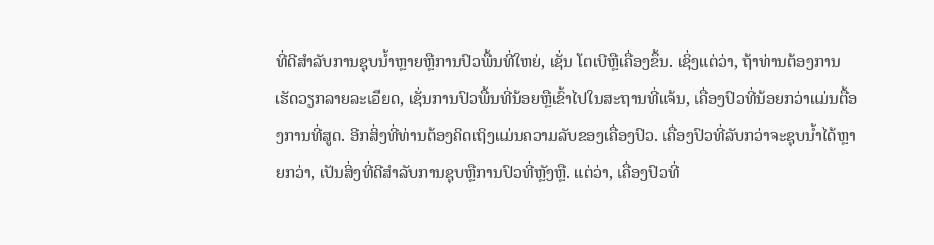ທີ່ດີສຳລັບການຊຸບນ້ຳຫຼາຍຫຼືການປົວພື້ນທີ່ໃຫຍ່, ເຊັ່ນ ໂຕເບີຫຼືເຄື່ອງຂຶ້ນ. ເຊິ່ງແຕ່ວ່າ, ຖ້າທ່ານຕ້ອງການເຮັດວຽກລາຍລະเอียດ, ເຊັ່ນການປົວພື້ນທີ່ນ້ອຍຫຼືເຂົ້າໄປໃນສະຖານທີ່ແຈ້ນ, เຄື່ອງປົວທີ່ນ້ອຍກວ່າແມ່ນຕື້ອງການທີ່ສູດ. ອີກສິ່ງທີ່ທ່ານຕ້ອງຄິດເຖິງແມ່ນຄວາມລັບຂອງເຄື່ອງປົວ. เຄື່ອງປົວທີ່ລັບກວ່າຈະຊຸບນ້ຳໄດ້ຫຼາຍກວ່າ, ເປັນສິ່ງທີ່ດີສຳລັບການຊຸບຫຼືການປົວທີ່ຫຼັງຫຼື. ແຕ່ວ່າ, เຄື່ອງປົວທີ່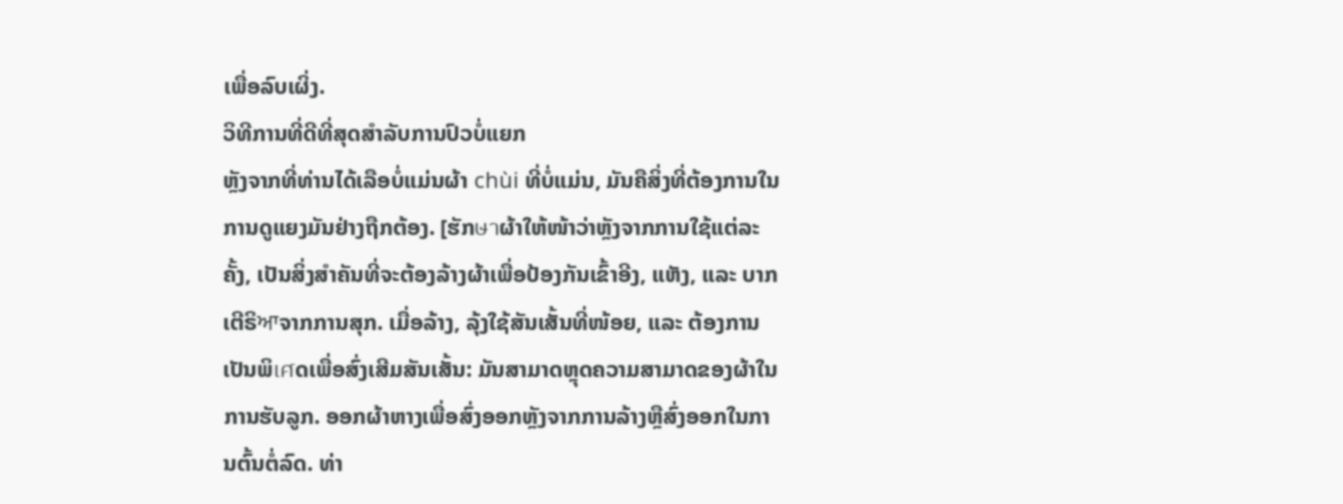ເພື່ອລົບເຜິ່ງ.
ວິທີການທີ່ດີທີ່ສຸດສຳລັບການປົວບໍ່ແຍກ
ຫຼັງຈາກທີ່ທ່ານໄດ້ເລືອບໍ່ແມ່ນຜ້າ chùi ທີ່ບໍ່ແມ່ນ, ມັນຄືສິ່ງທີ່ຕ້ອງການໃນການດູແຍງມັນຢ່າງຖືກຕ້ອງ. [ຮັກษาຜ້າໃຫ້ໜ້າວ່າຫຼັງຈາກການໃຊ້ແຕ່ລະຄັ້ງ, ເປັນສິ່ງສຳຄັນທີ່ຈະຕ້ອງລ້າງຜ້າເພື່ອປ້ອງກັນເຂົ້າອີງ, ແຫັງ, ແລະ ບາກເຕີຣິਆຈາກການສຸກ. ເມື່ອລ້າງ, ລຸ້ງໃຊ້ສັນເສັ້ນທີ່ໜ້ອຍ, ແລະ ຕ້ອງການເປັນພິเศດເພື່ອສົ່ງເສີມສັນເສັ້ນ: ມັນສາມາດຫຼຸດຄວາມສາມາດຂອງຜ້າໃນການຮັບລູກ. ອອກຜ້າຫາງເພື່ອສົ່ງອອກຫຼັງຈາກການລ້າງຫຼືສົ່ງອອກໃນການຕົ້ນຕໍ່ລົດ. ທ່າ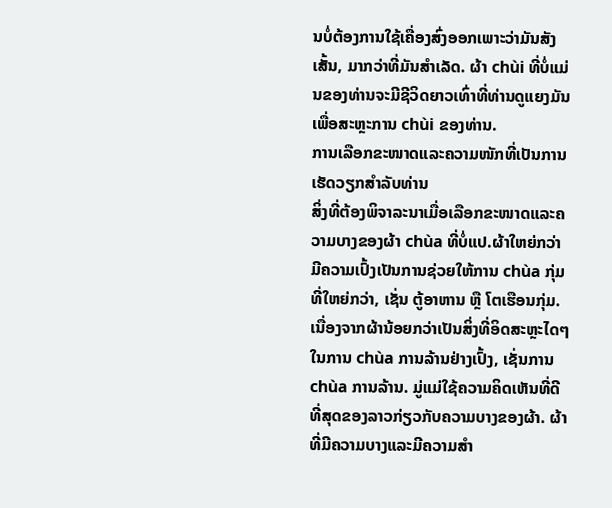ນບໍ່ຕ້ອງການໃຊ້ເຄື່ອງສົ່ງອອກເພາະວ່າມັນສັງເສັ້ນ, ມາກວ່າທີ່ມັນສຳເລັດ. ຜ້າ chùi ທີ່ບໍ່ແມ່ນຂອງທ່ານຈະມີຊີວິດຍາວເທົ່າທີ່ທ່ານດູແຍງມັນເພື່ອສະຫຼະການ chùi ຂອງທ່ານ.
ການເລືອກຂະໜາດແລະຄວາມໜັກທີ່ເປັນການເຮັດວຽກສຳລັບທ່ານ
ສິ່ງທີ່ຕ້ອງພິຈາລະນາເມື່ອເລືອກຂະໜາດແລະຄວາມບາງຂອງຜ້າ chùa ທີ່ບໍ່ແປ.ຜ້າໃຫຍ່ກວ່າມີຄວາມເປົ້ງເປັນການຊ່ວຍໃຫ້ການ chùa ກຸ່ມທີ່ໃຫຍ່ກວ່າ, ເຊັ່ນ ຕູ້ອາຫານ ຫຼື ໂຕເຮືອນກຸ່ມ. ເນື່ອງຈາກຜ້ານ້ອຍກວ່າເປັນສິ່ງທີ່ອິດສະຫຼະໄດໆ ໃນການ chùa ການລ້ານຢ່າງເປົ້ງ, ເຊັ່ນການ chùa ການລ້ານ. ມູ່ແມ່ໃຊ້ຄວາມຄິດເຫັນທີ່ດີທີ່ສຸດຂອງລາວກ່ຽວກັບຄວາມບາງຂອງຜ້າ. ຜ້າທີ່ມີຄວາມບາງແລະມີຄວາມສຳ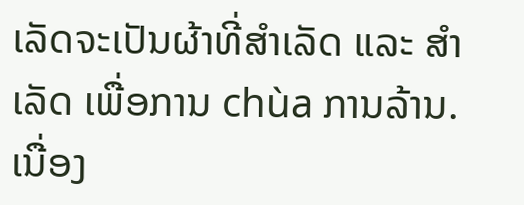ເລັດຈະເປັນຜ້າທີ່ສຳເລັດ ແລະ ສຳເລັດ ເພື່ອການ chùa ການລ້ານ. ເນື່ອງ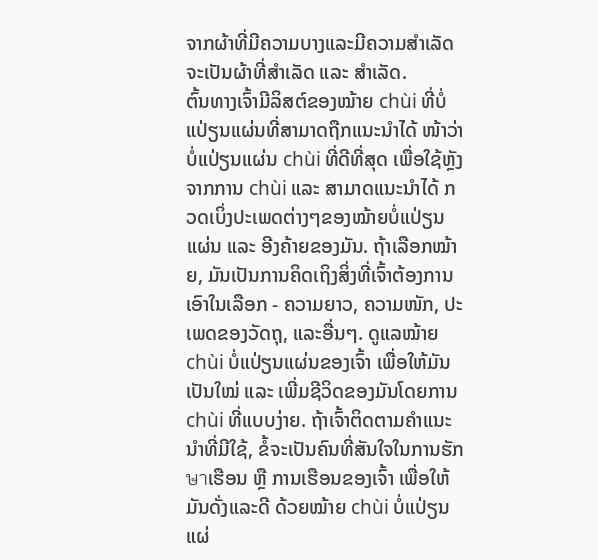ຈາກຜ້າທີ່ມີຄວາມບາງແລະມີຄວາມສຳເລັດຈະເປັນຜ້າທີ່ສຳເລັດ ແລະ ສຳເລັດ.
ຕົ້ນທາງເຈົ້າມີລິສຕ໌ຂອງໝ້າຍ chùi ທີ່ບໍ່ແປ່ຽນແຜ່ນທີ່ສາມາດຖືກແນະນຳໄດ້ ໜ້າວ່າ ບໍ່ແປ່ຽນແຜ່ນ chùi ທີ່ດີທີ່ສຸດ ເພື່ອໃຊ້ຫຼັງຈາກການ chùi ແລະ ສາມາດແນະນຳໄດ້ ກວດເບິ່ງປະເພດຕ່າງໆຂອງໝ້າຍບໍ່ແປ່ຽນແຜ່ນ ແລະ ອີງຄ້າຍຂອງມັນ. ຖ້າເລືອກໝ້າຍ, ມັນເປັນການຄິດເຖິງສິ່ງທີ່ເຈົ້າຕ້ອງການເອົາໃນເລືອກ - ຄວາມຍາວ, ຄວາມໜັກ, ປະເພດຂອງວັດຖຸ, ແລະອື່ນໆ. ດູແລໝ້າຍ chùi ບໍ່ແປ່ຽນແຜ່ນຂອງເຈົ້າ ເພື່ອໃຫ້ມັນເປັນໃໝ່ ແລະ ເພີ່ມຊີວິດຂອງມັນໂດຍການ chùi ທີ່ແບບງ່າຍ. ຖ້າເຈົ້າຕິດຕາມຄຳແນະນຳທີ່ມີໃຊ້, ຂໍ້ຈະເປັນຄົນທີ່ສັນໃຈໃນການຮັກษาເຮືອນ ຫຼື ການເຮືອນຂອງເຈົ້າ ເພື່ອໃຫ້ມັນດັ່ງແລະດີ ດ້ວຍໝ້າຍ chùi ບໍ່ແປ່ຽນແຜ່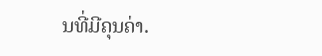ນທີ່ມີຄຸນຄ່າ.